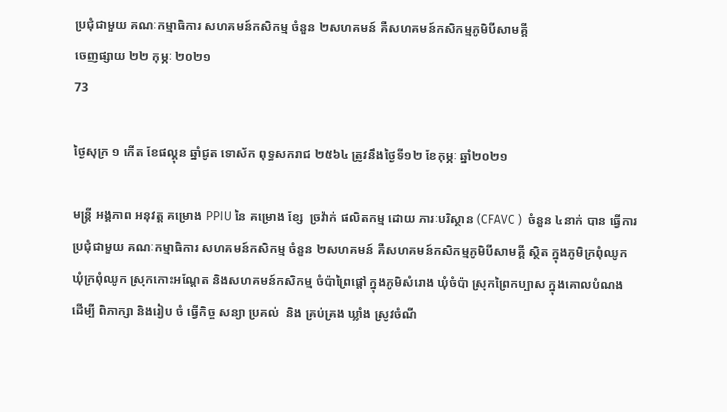ប្រជុំជាមួយ គណៈកម្មាធិការ សហគមន៍កសិកម្ម ចំនួន ២សហគមន៍ គឺសហគមន៍កសិកម្មភូមិបីសាមគ្គី
ចេញផ្សាយ ២២ កុម្ភៈ ២០២១
73

ថ្ងៃសុក្រ ១ កើត ខែផល្គុន ឆ្នាំជូត ទោស័ក ពុទ្ធសករាជ ២៥៦៤ ត្រូវនឹងថ្ងៃទី១២ ខែកុម្ភៈ ឆ្នាំ២០២១

មន្ត្រី អង្គភាព អនុវត្ត គម្រោង PPIU នៃ គម្រោង ខ្សែ  ច្រវ៉ាក់ ផលិតកម្ម ដោយ ភារៈបរិស្ថាន (CFAVC )  ចំនួន ៤នាក់ បាន ធ្វើការប្រជុំជាមួយ គណៈកម្មាធិការ សហគមន៍កសិកម្ម ចំនួន ២សហគមន៍ គឺសហគមន៍កសិកម្មភូមិបីសាមគ្គី ស្ថិត ក្នុងភូមិក្រពុំឈូក ឃុំក្រពុំឈូក ស្រុកកោះអណ្តែត និងសហគមន៍កសិកម្ម ចំប៉ាព្រៃផ្តៅ ក្នុងភូមិសំរោង ឃុំចំប៉ា ស្រុកព្រៃកប្បាស ក្នុងគោលបំណង ដេីម្បី ពិភាក្សា និងរៀប ចំ ធ្វើកិច្ច សន្យា ប្រគល់  និង គ្រប់គ្រង ឃ្លាំង ស្រូវចំណី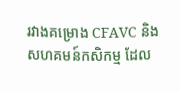រវាងគម្រោង CFAVC និង សហគមន៍កសិកម្ម ដែល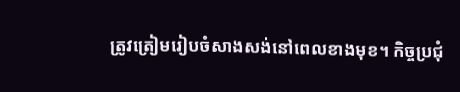ត្រូវត្រៀមរៀបចំសាងសង់នៅពេលខាងមុខ។ កិច្ចប្រជុំ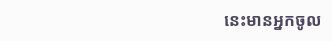នេះមានអ្នកចូល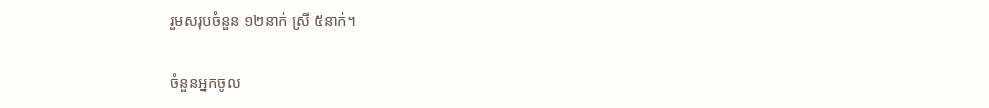រួមសរុបចំនួន ១២នាក់ ស្រី ៥នាក់។

ចំនួនអ្នកចូល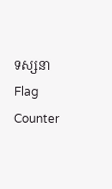ទស្សនា
Flag Counter